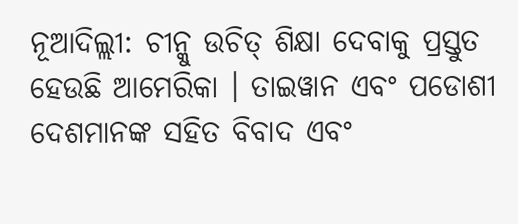ନୂଆଦିଲ୍ଲୀ: ଚୀନ୍କୁ ଉଚିତ୍ ଶିକ୍ଷା ଦେବାକୁ ପ୍ରସ୍ତୁତ ହେଉଛି ଆମେରିକା । ତାଇୱାନ ଏବଂ ପଡୋଶୀ ଦେଶମାନଙ୍କ ସହିତ ବିବାଦ ଏବଂ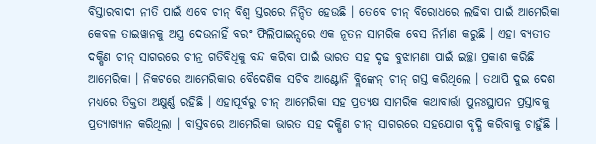ବିସ୍ତାରବାଦୀ ନୀତି ପାଇଁ ଏବେ ଚୀନ୍ ବିଶ୍ୱ ସ୍ତରରେ ନିନ୍ଦିତ ହେଉଛି । ତେବେ ଚୀନ୍ ବିରୋଧରେ ଲଢିବା ପାଇଁ ଆମେରିକା କେବଳ ତାଇୱାନକୁ ଅସ୍ତ୍ର ଦେଉନାହିଁ ବରଂ ଫିଲିପାଇନ୍ସରେ ଏକ ନୂତନ ସାମରିକ ବେସ ନିର୍ମାଣ କରୁଛି । ଏହା ବ୍ୟତୀତ ଦକ୍ଷିଣ ଚୀନ୍ ସାଗରରେ ଚୀନ୍ର ଗତିବିଧିକୁ ବନ୍ଦ କରିବା ପାଇଁ ଭାରତ ସହ ଦୃଢ ବୁଝାମଣା ପାଇଁ ଇଚ୍ଛା ପ୍ରକାଶ କରିଛି ଆମେରିକା । ନିକଟରେ ଆମେରିକାର ବୈଦେଶିକ ସଚିବ ଆଣ୍ଟୋନି ବ୍ଲିଙ୍କେନ୍ ଚୀନ୍ ଗସ୍ତ କରିଥିଲେ । ତଥାପି ଦୁଇ ଦେଶ ମଧ୍ୟରେ ତିକ୍ତତା ଅକ୍ଷୁର୍ଣ୍ଣ ରହିଛି । ଏହାପୂର୍ବରୁ ଚୀନ୍ ଆମେରିକା ସହ ପ୍ରତ୍ୟକ୍ଷ ସାମରିକ କଥାବାର୍ତ୍ତା ପୁନଃସ୍ଥାପନ ପ୍ରସ୍ତାବକୁ ପ୍ରତ୍ୟାଖ୍ୟାନ କରିଥିଲା । ବାସ୍ତବରେ ଆମେରିକା ଭାରତ ସହ ଦକ୍ଷିଣ ଚୀନ୍ ସାଗରରେ ସହଯୋଗ ବୃଦ୍ଧି କରିବାକୁ ଚାହୁଁଛି ।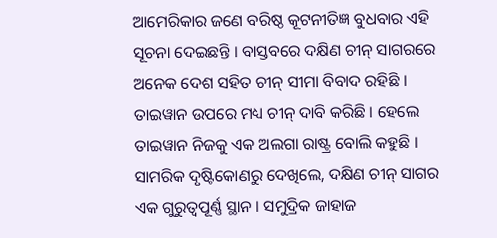ଆମେରିକାର ଜଣେ ବରିଷ୍ଠ କୂଟନୀତିଜ୍ଞ ବୁଧବାର ଏହି ସୂଚନା ଦେଇଛନ୍ତି । ବାସ୍ତବରେ ଦକ୍ଷିଣ ଚୀନ୍ ସାଗରରେ ଅନେକ ଦେଶ ସହିତ ଚୀନ୍ ସୀମା ବିବାଦ ରହିଛି । ତାଇୱାନ ଉପରେ ମଧ୍ୟ ଚୀନ୍ ଦାବି କରିଛି । ହେଲେ ତାଇୱାନ ନିଜକୁ ଏକ ଅଲଗା ରାଷ୍ଟ୍ର ବୋଲି କହୁଛି । ସାମରିକ ଦୃଷ୍ଟିକୋଣରୁ ଦେଖିଲେ, ଦକ୍ଷିଣ ଚୀନ୍ ସାଗର ଏକ ଗୁରୁତ୍ୱପୂର୍ଣ୍ଣ ସ୍ଥାନ । ସମୁଦ୍ରିକ ଜାହାଜ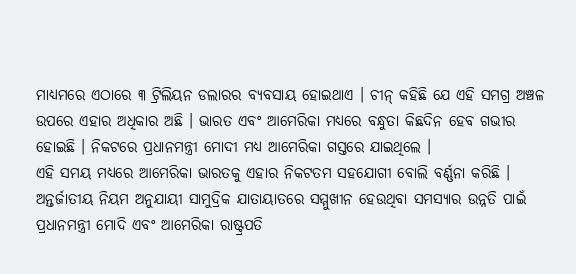ମାଧ୍ୟମରେ ଏଠାରେ ୩ ଟ୍ରିଲିୟନ ଡଲାରର ବ୍ୟବସାୟ ହୋଇଥାଏ । ଚୀନ୍ କହିଛି ଯେ ଏହି ସମଗ୍ର ଅଞ୍ଚଳ ଉପରେ ଏହାର ଅଧିକାର ଅଛି । ଭାରତ ଏବଂ ଆମେରିକା ମଧ୍ୟରେ ବନ୍ଧୁତା କିଛଦିନ ହେବ ଗଭୀର ହୋଇଛି । ନିକଟରେ ପ୍ରଧାନମନ୍ତ୍ରୀ ମୋଦୀ ମଧ୍ୟ ଆମେରିକା ଗସ୍ତରେ ଯାଇଥିଲେ ।
ଏହି ସମୟ ମଧ୍ୟରେ ଆମେରିକା ଭାରତକୁ ଏହାର ନିକଟତମ ସହଯୋଗୀ ବୋଲି ବର୍ଣ୍ଣନା କରିଛି । ଅନ୍ତର୍ଜାତୀୟ ନିୟମ ଅନୁଯାୟୀ ସାମୁଦ୍ରିକ ଯାତାୟାତରେ ସମ୍ମୁଖୀନ ହେଉଥିବା ସମସ୍ୟାର ଉନ୍ନତି ପାଇଁ ପ୍ରଧାନମନ୍ତ୍ରୀ ମୋଦି ଏବଂ ଆମେରିକା ରାଷ୍ଟ୍ରପତି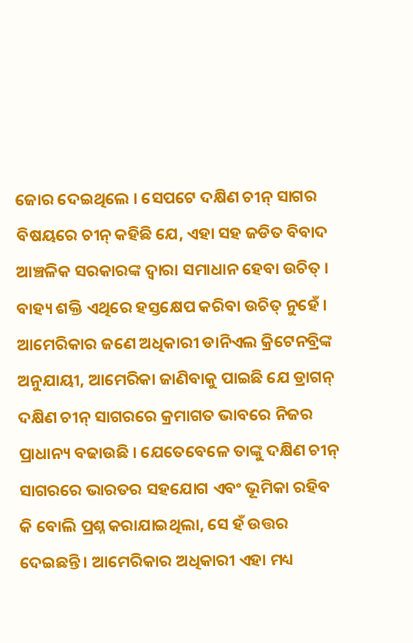ଜୋର ଦେଇଥିଲେ । ସେପଟେ ଦକ୍ଷିଣ ଚୀନ୍ ସାଗର ବିଷୟରେ ଚୀନ୍ କହିଛି ଯେ, ଏହା ସହ ଜଡିତ ବିବାଦ ଆଞ୍ଚଳିକ ସରକାରଙ୍କ ଦ୍ୱାରା ସମାଧାନ ହେବା ଉଚିତ୍ । ବାହ୍ୟ ଶକ୍ତି ଏଥିରେ ହସ୍ତକ୍ଷେପ କରିବା ଉଚିତ୍ ନୁହେଁ । ଆମେରିକାର ଜଣେ ଅଧିକାରୀ ଡାନିଏଲ କ୍ରିଟେନବ୍ରିଙ୍କ ଅନୁଯାୟୀ, ଆମେରିକା ଜାଣିବାକୁ ପାଇଛି ଯେ ଡ୍ରାଗନ୍ ଦକ୍ଷିଣ ଚୀନ୍ ସାଗରରେ କ୍ରମାଗତ ଭାବରେ ନିଜର ପ୍ରାଧାନ୍ୟ ବଢାଉଛି । ଯେତେବେଳେ ତାଙ୍କୁ ଦକ୍ଷିଣ ଚୀନ୍ ସାଗରରେ ଭାରତର ସହଯୋଗ ଏବଂ ଭୂମିକା ରହିବ କି ବୋଲି ପ୍ରଶ୍ନ କରାଯାଇଥିଲା, ସେ ହଁ ଉତ୍ତର ଦେଇଛନ୍ତି । ଆମେରିକାର ଅଧିକାରୀ ଏହା ମଧ୍ୟ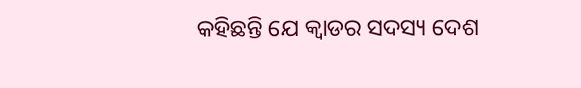କହିଛନ୍ତି ଯେ କ୍ୱାଡର ସଦସ୍ୟ ଦେଶ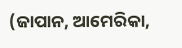(ଜାପାନ, ଆମେରିକା,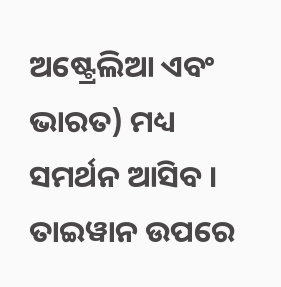ଅଷ୍ଟ୍ରେଲିଆ ଏବଂ ଭାରତ) ମଧ୍ୟ ସମର୍ଥନ ଆସିବ । ତାଇୱାନ ଉପରେ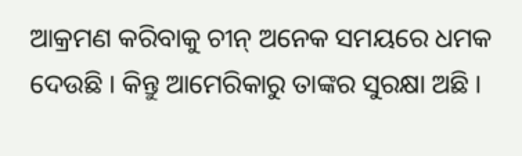ଆକ୍ରମଣ କରିବାକୁ ଚୀନ୍ ଅନେକ ସମୟରେ ଧମକ ଦେଉଛି । କିନ୍ତୁ ଆମେରିକାରୁ ତାଙ୍କର ସୁରକ୍ଷା ଅଛି ।